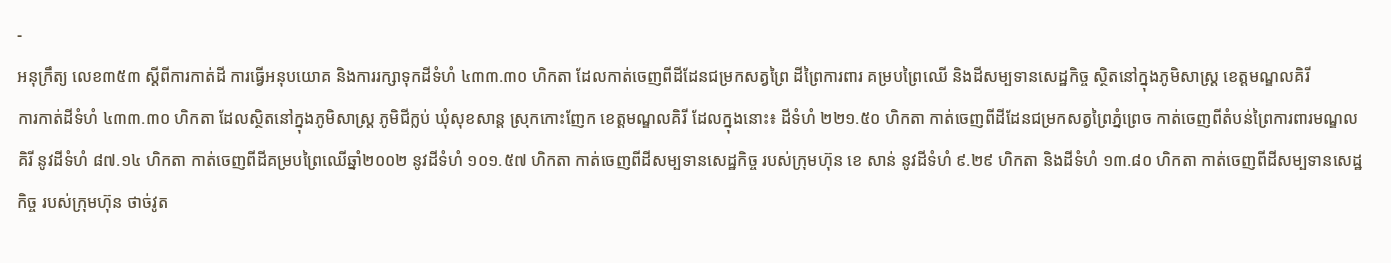-
អនុក្រឹត្យ លេខ៣៥៣ ស្ដីពីការកាត់ដី ការធ្វើអនុបយោគ និងការរក្សាទុកដីទំហំ ៤៣៣.៣០ ហិកតា ដែលកាត់ចេញពីដីដែនជម្រកសត្វព្រៃ ដីព្រៃការពារ គម្របព្រៃឈើ និងដីសម្បទានសេដ្ឋកិច្ច ស្ថិតនៅក្នុងភូមិសាស្រ្ត ខេត្តមណ្ឌលគិរី
ការកាត់ដីទំហំ ៤៣៣.៣០ ហិកតា ដែលស្ថិតនៅក្នុងភូមិសាស្រ្ត ភូមិជីក្លប់ ឃុំសុខសាន្ត ស្រុកកោះញែក ខេត្តមណ្ឌលគិរី ដែលក្នុងនោះ៖ ដីទំហំ ២២១.៥០ ហិកតា កាត់ចេញពីដីដែនជម្រកសត្វព្រៃភ្នំព្រេច កាត់ចេញពីតំបន់ព្រៃការពារមណ្ឌលគិរី នូវដីទំហំ ៨៧.១៤ ហិកតា កាត់ចេញពីដីគម្របព្រៃឈើឆ្នាំ២០០២ នូវដីទំហំ ១០១.៥៧ ហិកតា កាត់ចេញពីដីសម្បទានសេដ្ឋកិច្ច របស់ក្រុមហ៊ុន ខេ សាន់ នូវដីទំហំ ៩.២៩ ហិកតា និងដីទំហំ ១៣.៨០ ហិកតា កាត់ចេញពីដីសម្បទានសេដ្ឋកិច្ច របស់ក្រុមហ៊ុន ថាច់វូត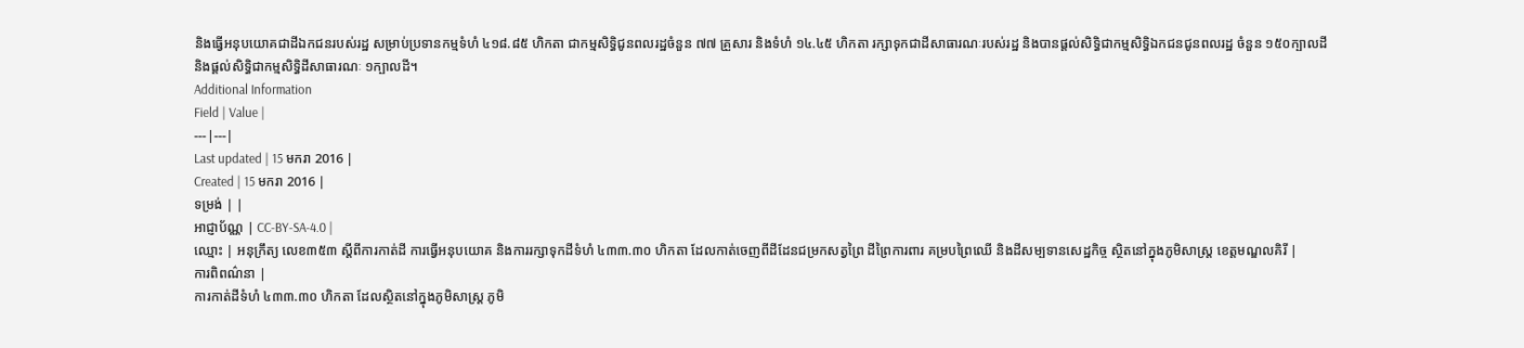និងធ្វើអនុបយោគជាដីឯកជនរបស់រដ្ឋ សម្រាប់ប្រទានកម្មទំហំ ៤១៨.៨៥ ហិកតា ជាកម្មសិទ្ធិជូនពលរដ្ឋចំនួន ៧៧ គ្រួសារ និងទំហំ ១៤.៤៥ ហិកតា រក្សាទុកជាដីសាធារណៈរបស់រដ្ឋ និងបានផ្ដល់សិទ្ធិជាកម្មសិទ្ធិឯកជនជូនពលរដ្ឋ ចំនួន ១៥០ក្បាលដី និងផ្ដល់សិទ្ធិជាកម្មសិទ្ធិដីសាធារណៈ ១ក្បាលដី។
Additional Information
Field | Value |
---|---|
Last updated | 15 មករា 2016 |
Created | 15 មករា 2016 |
ទម្រង់ | |
អាជ្ញាប័ណ្ណ | CC-BY-SA-4.0 |
ឈ្មោះ | អនុក្រឹត្យ លេខ៣៥៣ ស្ដីពីការកាត់ដី ការធ្វើអនុបយោគ និងការរក្សាទុកដីទំហំ ៤៣៣.៣០ ហិកតា ដែលកាត់ចេញពីដីដែនជម្រកសត្វព្រៃ ដីព្រៃការពារ គម្របព្រៃឈើ និងដីសម្បទានសេដ្ឋកិច្ច ស្ថិតនៅក្នុងភូមិសាស្រ្ត ខេត្តមណ្ឌលគិរី |
ការពិពណ៌នា |
ការកាត់ដីទំហំ ៤៣៣.៣០ ហិកតា ដែលស្ថិតនៅក្នុងភូមិសាស្រ្ត ភូមិ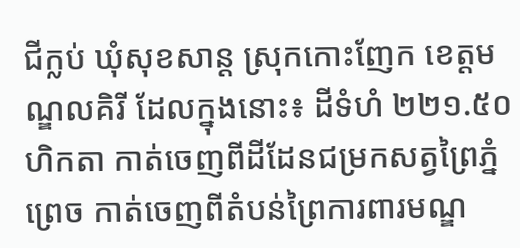ជីក្លប់ ឃុំសុខសាន្ត ស្រុកកោះញែក ខេត្តមណ្ឌលគិរី ដែលក្នុងនោះ៖ ដីទំហំ ២២១.៥០ ហិកតា កាត់ចេញពីដីដែនជម្រកសត្វព្រៃភ្នំព្រេច កាត់ចេញពីតំបន់ព្រៃការពារមណ្ឌ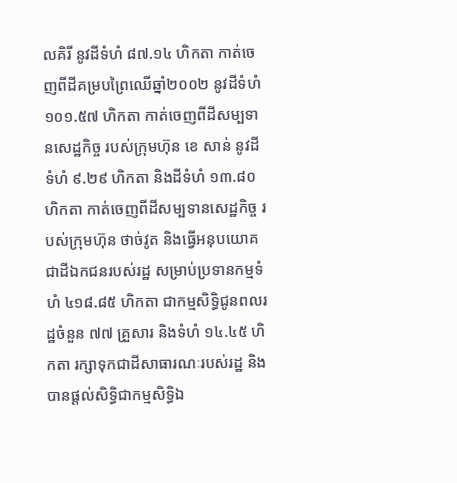លគិរី នូវដីទំហំ ៨៧.១៤ ហិកតា កាត់ចេញពីដីគម្របព្រៃឈើឆ្នាំ២០០២ នូវដីទំហំ ១០១.៥៧ ហិកតា កាត់ចេញពីដីសម្បទានសេដ្ឋកិច្ច របស់ក្រុមហ៊ុន ខេ សាន់ នូវដីទំហំ ៩.២៩ ហិកតា និងដីទំហំ ១៣.៨០ ហិកតា កាត់ចេញពីដីសម្បទានសេដ្ឋកិច្ច របស់ក្រុមហ៊ុន ថាច់វូត និងធ្វើអនុបយោគជាដីឯកជនរបស់រដ្ឋ សម្រាប់ប្រទានកម្មទំហំ ៤១៨.៨៥ ហិកតា ជាកម្មសិទ្ធិជូនពលរដ្ឋចំនួន ៧៧ គ្រួសារ និងទំហំ ១៤.៤៥ ហិកតា រក្សាទុកជាដីសាធារណៈរបស់រដ្ឋ និងបានផ្ដល់សិទ្ធិជាកម្មសិទ្ធិឯ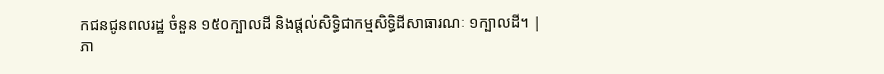កជនជូនពលរដ្ឋ ចំនួន ១៥០ក្បាលដី និងផ្ដល់សិទ្ធិជាកម្មសិទ្ធិដីសាធារណៈ ១ក្បាលដី។ |
ភា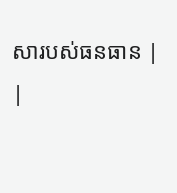សារបស់ធនធាន |
|